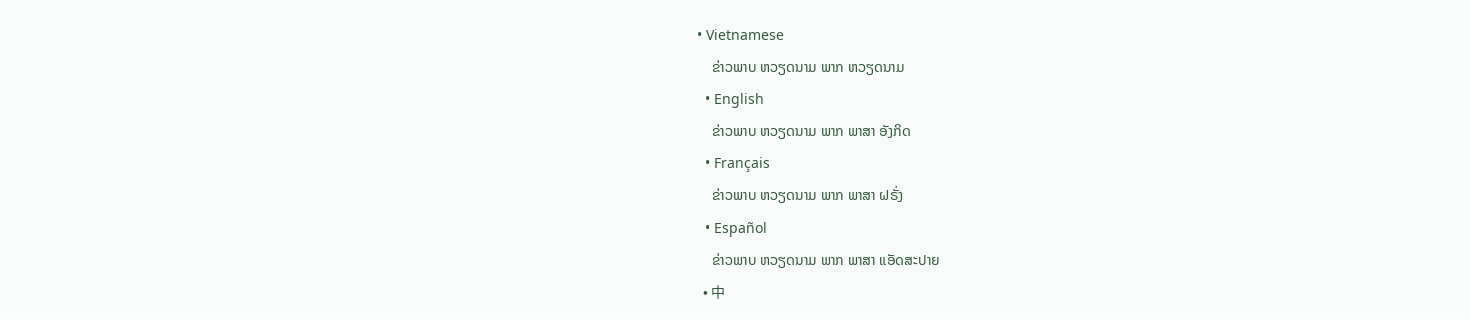• Vietnamese
    ຂ່າວພາບ ຫວຽດນາມ ພາກ ຫວຽດນາມ
  • English
    ຂ່າວພາບ ຫວຽດນາມ ພາກ ພາສາ ອັງກິດ
  • Français
    ຂ່າວພາບ ຫວຽດນາມ ພາກ ພາສາ ຝຣັ່ງ
  • Español
    ຂ່າວພາບ ຫວຽດນາມ ພາກ ພາສາ ແອັດສະປາຍ
  • 中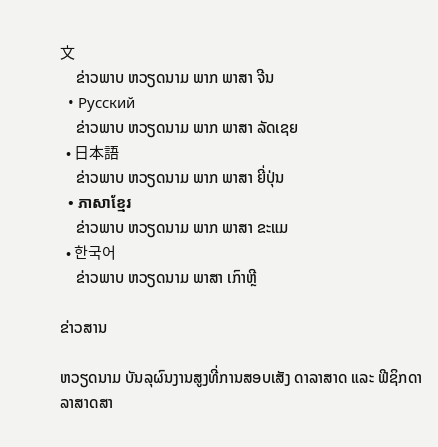文
    ຂ່າວພາບ ຫວຽດນາມ ພາກ ພາສາ ຈີນ
  • Русский
    ຂ່າວພາບ ຫວຽດນາມ ພາກ ພາສາ ລັດເຊຍ
  • 日本語
    ຂ່າວພາບ ຫວຽດນາມ ພາກ ພາສາ ຍີ່ປຸ່ນ
  • ភាសាខ្មែរ
    ຂ່າວພາບ ຫວຽດນາມ ພາກ ພາສາ ຂະແມ
  • 한국어
    ຂ່າວພາບ ຫວຽດນາມ ພາສາ ເກົາຫຼີ

ຂ່າວສານ

ຫວຽດນາມ ບັນລຸຜົນງານສູງທີ່ການສອບເສັງ ດາລາສາດ ແລະ ຟີຊິກດາລາສາດສາ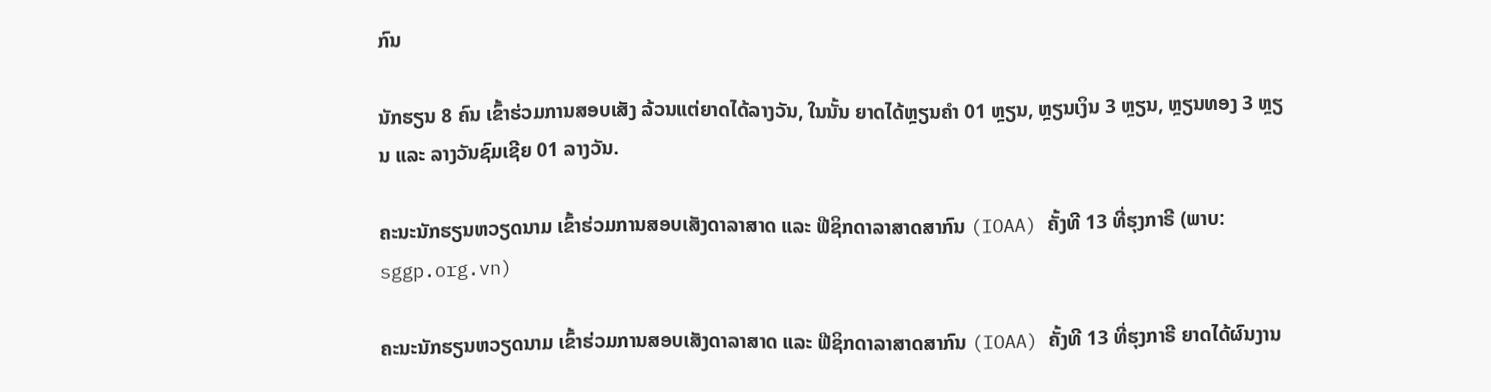ກົນ

ນັກຮຽນ 8 ຄົນ ເຂົ້າຮ່ວມການສອບເສັງ ລ້ວນແຕ່ຍາດໄດ້ລາງວັນ, ໃນນັ້ນ ຍາດໄດ້ຫຼຽນຄໍາ 01 ຫຼຽນ, ຫຼຽນເງິນ 3 ຫຼຽນ, ຫຼຽນທອງ 3 ຫຼຽນ ແລະ ລາງວັນຊົມເຊີຍ 01 ລາງວັນ.

ຄະນະນັກຮຽນຫວຽດນາມ ເຂົ້າຮ່ວມການສອບເສັງດາລາສາດ ແລະ ຟີຊິກດາລາສາດສາກົນ (IOAA) ຄັ້ງທີ 13 ທີ່ຮຸງກາຣີ (ພາບ: sggp.org.vn)

ຄະນະນັກຮຽນຫວຽດນາມ ເຂົ້າຮ່ວມການສອບເສັງດາລາສາດ ແລະ ຟີຊິກດາລາສາດສາກົນ (IOAA) ຄັ້ງທີ 13 ທີ່ຮຸງກາຣີ ຍາດໄດ້ຜົນງານ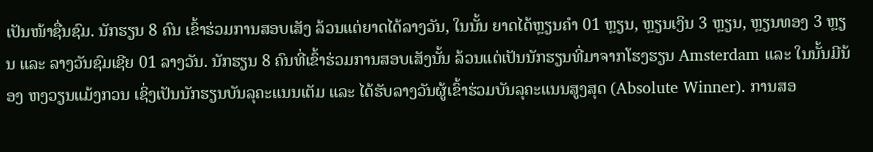ເປັນໜ້າຊື່ນຊົມ. ນັກຮຽນ 8 ຄົນ ເຂົ້າຮ່ວມການສອບເສັງ ລ້ວນແຕ່ຍາດໄດ້ລາງວັນ, ໃນນັ້ນ ຍາດໄດ້ຫຼຽນຄໍາ 01 ຫຼຽນ, ຫຼຽນເງິນ 3 ຫຼຽນ, ຫຼຽນທອງ 3 ຫຼຽນ ແລະ ລາງວັນຊົມເຊີຍ 01 ລາງວັນ. ນັກຮຽນ 8 ຄົນທີ່ເຂົ້າຮ່ວມການສອບເສັງນັ້ນ ລ້ວນແຕ່ເປັນນັກຮຽນທີ່ມາຈາກໂຮງຮຽນ Amsterdam ແລະ ໃນນັ້ນມີນ້ອງ ຫງວຽນແມ້ງກວນ ເຊິ່ງເປັນນັກຮຽນບັນລຸຄະແນນເຕັມ ແລະ ໄດ້ຮັບລາງວັນຜູ້ເຂົ້າຮ່ວມບັນລຸຄະແນນສູງສຸດ (Absolute Winner). ການສອ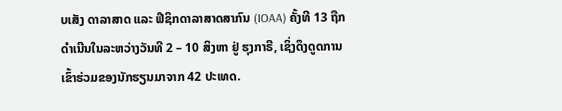ບເສັງ ດາລາສາດ ແລະ ຟີຊິກດາລາສາດສາກົນ (IOAA) ຄັ້ງທີ 13 ຖືກດໍາເນີນໃນລະຫວ່າງວັນທີ 2 – 10 ສິງຫາ ຢູ່ ຮຸງກາຣີ, ເຊິ່ງດຶງດູດການເຂົ້າຮ່ວມຂອງນັກຮຽນມາຈາກ 42 ປະເທດ.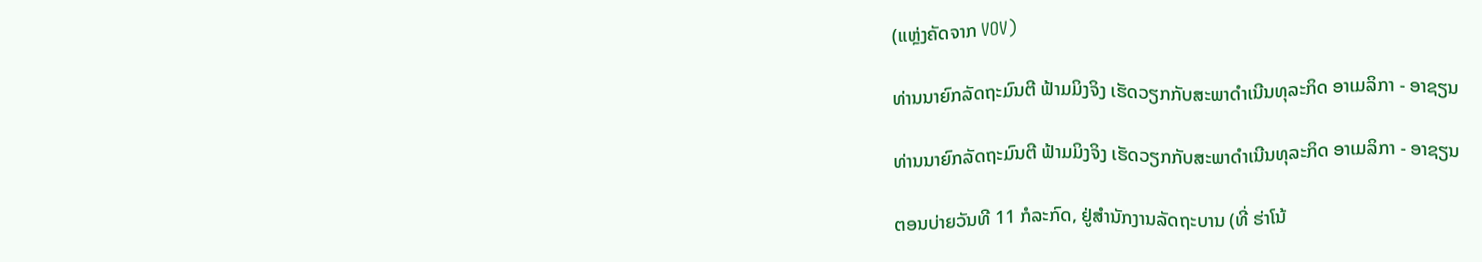(ແຫຼ່ງຄັດຈາກ VOV)

ທ່ານນາຍົກລັດຖະມົນຕີ ຟ້າມມິງຈິງ ເຮັດວຽກກັບສະພາດຳເນີນທຸລະກິດ ອາເມລິກາ - ອາຊຽນ

ທ່ານນາຍົກລັດຖະມົນຕີ ຟ້າມມິງຈິງ ເຮັດວຽກກັບສະພາດຳເນີນທຸລະກິດ ອາເມລິກາ - ອາຊຽນ

ຕອນບ່າຍວັນທີ 11 ກໍລະກົດ, ຢູ່ສຳນັກງານລັດຖະບານ (ທີ່ ຮ່າໂນ້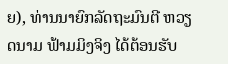ຍ), ທ່ານນາຍົກລັດຖະມົນຕີ ຫວຽດນາມ ຟ້າມມິງຈິງ ໄດ້ຕ້ອນຮັບ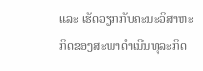ແລະ ເຮັດວຽກກັບຄະນະວິສາຫະກິດຂອງສະພາດຳເນີນທຸລະກິດ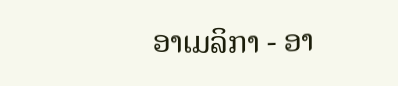ອາເມລິກາ - ອາ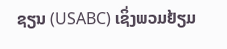ຊຽນ (USABC) ເຊິ່ງພວມຢ້ຽມ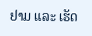ຢາມ ແລະ ເຮັດ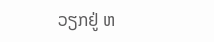ວຽກຢູ່ ຫ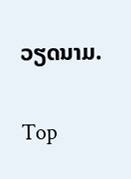ວຽດນາມ.

Top